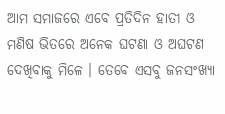ଆମ ସମାଜରେ ଏବେ ପ୍ରତିଦିନ ହାତୀ ଓ ମଣିଷ ଭିତରେ ଅନେକ ଘଟଣା ଓ ଅଘଟଣ ଦେଖିବାକୁ ମିଳେ । ତେବେ ଏସବୁ ଜନସଂଖ୍ୟା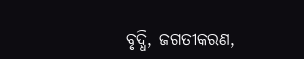ବୃଦ୍ଧି, ଜଗତୀକରଣ,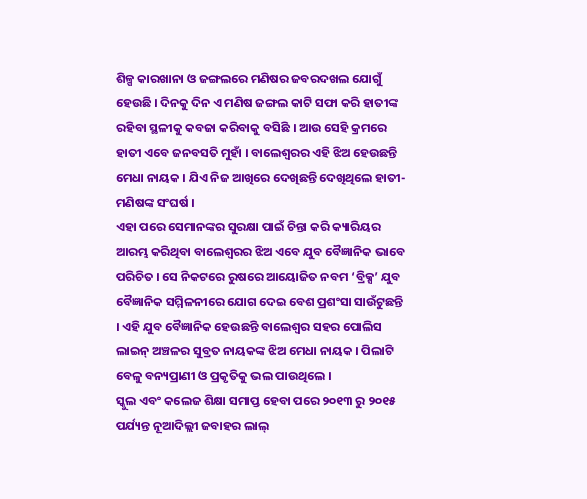ଶିଳ୍ପ କାରଖାନା ଓ ଜଙ୍ଗଲରେ ମଣିଷର ଜବରଦଖଲ ଯୋଗୁଁ ହେଉଛି । ଦିନକୁ ଦିନ ଏ ମଣିଷ ଜଙ୍ଗଲ କାଟି ସଫା କରି ହାତୀଙ୍କ ରହିବା ସ୍ଥଳୀକୁ କବଜା କରିବାକୁ ବସିଛି । ଆଉ ସେହି କ୍ରମରେ ହାତୀ ଏବେ ଜନବସତି ମୁହାଁ । ବାଲେଶ୍ଵରର ଏହି ଝିଅ ହେଉଛନ୍ତି ମେଧା ନାୟକ । ଯିଏ ନିଜ ଆଖିରେ ଦେଖିଛନ୍ତି ଦେଖିଥିଲେ ହାତୀ-ମଣିଷଙ୍କ ସଂଘର୍ଷ ।
ଏହା ପରେ ସେମାନଙ୍କର ସୁରକ୍ଷା ପାଇଁ ଚିନ୍ତା କରି କ୍ୟାରିୟର ଆରମ୍ଭ କରିଥିବା ବାଲେଶ୍ୱରର ଝିଅ ଏବେ ଯୁବ ବୈଜ୍ଞାନିକ ଭାବେ ପରିଚିତ । ସେ ନିକଟରେ ରୁଷରେ ଆୟୋଜିତ ନବମ ‘ବ୍ରିକ୍ସ’ ଯୁବ ବୈଜ୍ଞାନିକ ସମ୍ମିଳନୀରେ ଯୋଗ ଦେଇ ବେଶ ପ୍ରଶଂସା ସାଉଁଟୁଛନ୍ତି । ଏହି ଯୁବ ବୈଜ୍ଞାନିକ ହେଉଛନ୍ତି ବାଲେଶ୍ୱର ସହର ପୋଲିସ ଲାଇନ୍ ଅଞ୍ଚଳର ସୁବ୍ରତ ନାୟକଙ୍କ ଝିଅ ମେଧା ନାୟକ । ପିଲାଟି ବେଳୁ ବନ୍ୟପ୍ରାଣୀ ଓ ପ୍ରକୃତିକୁ ଭଲ ପାଉଥିଲେ ।
ସ୍କୁଲ ଏବଂ କଲେଜ ଶିକ୍ଷା ସମାପ୍ତ ହେବା ପରେ ୨୦୧୩ ରୁ ୨୦୧୫ ପର୍ଯ୍ୟନ୍ତ ନୂଆଦିଲ୍ଲୀ ଜବାହର ଲାଲ୍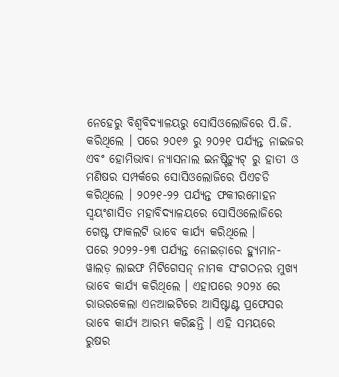ନେହେରୁ ବିଶ୍ୱବିଦ୍ୟାଳୟରୁ ସୋସିଓଲୋଜିରେ ପି.ଜି. କରିଥିଲେ । ପରେ ୨୦୧୬ ରୁ ୨୦୨୧ ପର୍ଯ୍ୟନ୍ତ ନାଇଜର ଏବଂ ହୋମିଭାବା ନ୍ୟାସନାଲ ଇନଷ୍ଟିଚ୍ୟୁଟ୍ ରୁ ହାତୀ ଓ ମଣିଷର ସମ୍ପର୍କରେ ସୋସିଓଲୋଜିରେ ପିଏଚଡି କରିଥିଲେ । ୨୦୨୧-୨୨ ପର୍ଯ୍ୟନ୍ତ ଫକୀରମୋହନ ସ୍ୱୟଂଶାସିତ ମହାବିଦ୍ୟାଳୟରେ ସୋସିଓଲୋଜିରେ ଗେଷ୍ଟ ଫାକଲଟି ଭାବେ କାର୍ଯ୍ୟ କରିଥିଲେ ।
ପରେ ୨୦୨୨-୨୩ ପର୍ଯ୍ୟନ୍ତ ନୋଇଡ଼ାରେ ହ୍ୟୁମାନ-ୱାଲଡ଼ ଲାଇଫ ମିଟିଗେସନ୍ ନାମକ ସଂଗଠନର ମୁଖ୍ୟ ଭାବେ କାର୍ଯ୍ୟ କରିଥିଲେ । ଏହାପରେ ୨୦୨୪ ରେ ରାଉରକେଲା ଏନଆଇଟିରେ ଆସିଷ୍ଟାଣ୍ଟ ପ୍ରଫେସର ଭାବେ କାର୍ଯ୍ୟ ଆରମ୍ଭ କରିଛନ୍ତି । ଏହି ସମୟରେ ରୁଷର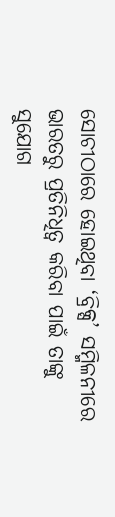ସୋଚୀଠାରେ ହୋଇଥିବା ‘ବ୍ରିକ୍ସ’ ସମ୍ମିଳନୀରେ ଭାରତରୁ ପ୍ରତିନିଧିତ୍ୱ କରିବା ପାଇଁ ତାଙ୍କୁ ସୁଯୋଗ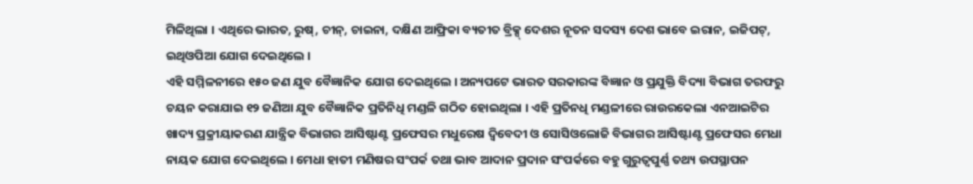ମିଳିଥିଲା । ଏଥିରେ ଭାରତ, ରୁଷ୍, ଚୀନ୍, ଚାଇନା, ଦକ୍ଷିଣ ଆଫ୍ରିକା ବ୍ୟତୀତ ବ୍ରିକ୍ସ୍ ଦେଶର ନୂତନ ସଦସ୍ୟ ଦେଶ ଭାବେ ଇରାନ, ଇଜିପଟ୍, ଇଥିଓପିଆ ଯୋଗ ଦେଇଥିଲେ ।
ଏହି ସମ୍ମିଳନୀରେ ୧୫୦ ଜଣ ଯୁବ ବୈଜ୍ଞାନିକ ଯୋଗ ଦେଇଥିଲେ । ଅନ୍ୟପଟେ ଭାରତ ସରକାରଙ୍କ ବିଜ୍ଞାନ ଓ ପ୍ରଯୁକ୍ତି ବିଦ୍ୟା ବିଭାଗ ତରଫରୁ ଚୟନ କରାଯାଇ ୧୨ ଜଣିଆ ଯୁବ ବୈଜ୍ଞାନିକ ପ୍ରତିନିଧି ମଣ୍ଡଳି ଗଠିତ ହୋଇଥିଲା । ଏହି ପ୍ରତିନଧି ମଣ୍ଡଳୀରେ ରାଉରକେଲା ଏନଆଇଟିର ଖାଦ୍ୟ ପ୍ରକ୍ରୀୟାକରଣ ଯାନ୍ତ୍ରିକ ବିଭାଗର ଆସିଷ୍ଟାଣ୍ଟ ପ୍ରଫେସର ମଧୁରେଷ ଦ୍ୱିବେଦୀ ଓ ସୋସିଓଲୋଜି ବିଭାଗର ଆସିଷ୍ଟାଣ୍ଟ ପ୍ରଫେସର ମେଧା ନାୟକ ଯୋଗ ଦେଇଥିଲେ । ମେଧା ହାତୀ ମଣିଷର ସଂପର୍କ ତଥା ଭାବ ଆଦାନ ପ୍ରଦାନ ସଂପର୍କରେ ବହୁ ଗୁରୁତ୍ୱପୁର୍ଣ୍ଣ ତଥ୍ୟ ଉପସ୍ଥାପନ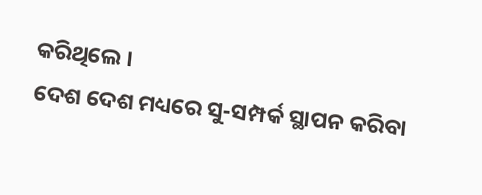କରିଥିଲେ ।
ଦେଶ ଦେଶ ମଧ୍ୟରେ ସୁ-ସମ୍ପର୍କ ସ୍ଥାପନ କରିବା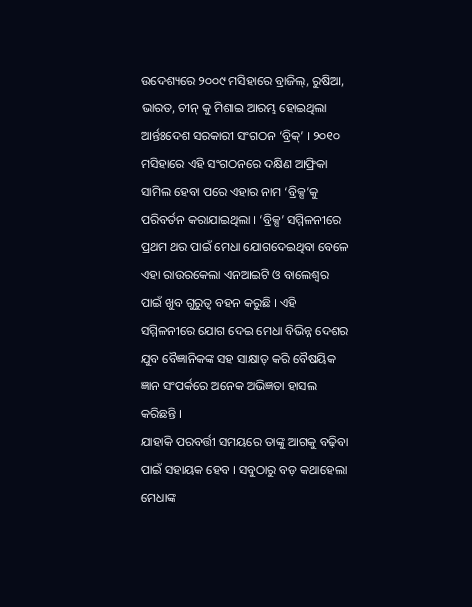ଉଦେଶ୍ୟରେ ୨୦୦୯ ମସିହାରେ ବ୍ରାଜିଲ୍, ରୁଷିଆ, ଭାରତ, ଚୀନ୍ କୁ ମିଶାଇ ଆରମ୍ଭ ହୋଇଥିଲା ଆର୍ନ୍ତଃଦେଶ ସରକାରୀ ସଂଗଠନ ‘ବ୍ରିକ୍’ । ୨୦୧୦ ମସିହାରେ ଏହି ସଂଗଠନରେ ଦକ୍ଷିଣ ଆଫ୍ରିକା ସାମିଲ ହେବା ପରେ ଏହାର ନାମ ‘ବ୍ରିକ୍ସ’କୁ ପରିବର୍ତନ କରାଯାଇଥିଲା । ‘ବ୍ରିକ୍ସ’ ସମ୍ମିଳନୀରେ ପ୍ରଥମ ଥର ପାଇଁ ମେଧା ଯୋଗଦେଇଥିବା ବେଳେ ଏହା ରାଉରକେଲା ଏନଆଇଟି ଓ ବାଲେଶ୍ୱର ପାଇଁ ଖୁବ ଗୁରୁତ୍ୱ ବହନ କରୁଛି । ଏହି ସମ୍ମିଳନୀରେ ଯୋଗ ଦେଇ ମେଧା ବିଭିନ୍ନ ଦେଶର ଯୁବ ବୈଜ୍ଞାନିକଙ୍କ ସହ ସାକ୍ଷାତ୍ କରି ବୈଷୟିକ ଜ୍ଞାନ ସଂପର୍କରେ ଅନେକ ଅଭିଜ୍ଞତା ହାସଲ କରିଛନ୍ତି ।
ଯାହାକି ପରବର୍ତ୍ତୀ ସମୟରେ ତାଙ୍କୁ ଆଗକୁ ବଢ଼ିବା ପାଇଁ ସହାୟକ ହେବ । ସବୁଠାରୁ ବଡ଼ କଥାହେଲା ମେଧାଙ୍କ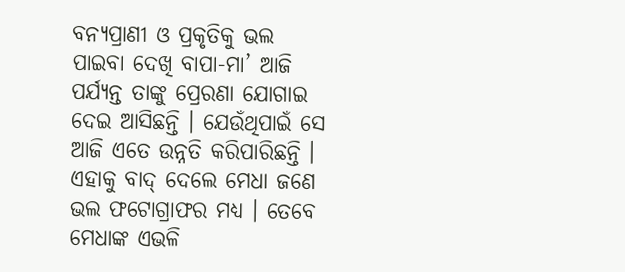ବନ୍ୟପ୍ରାଣୀ ଓ ପ୍ରକୃତିକୁ ଭଲ ପାଇବା ଦେଖି ବାପା-ମା’ ଆଜି ପର୍ଯ୍ୟନ୍ତ ତାଙ୍କୁ ପ୍ରେରଣା ଯୋଗାଇ ଦେଇ ଆସିଛନ୍ତି । ଯେଉଁଥିପାଇଁ ସେ ଆଜି ଏତେ ଉନ୍ନତି କରିପାରିଛନ୍ତି । ଏହାକୁ ବାଦ୍ ଦେଲେ ମେଧା ଜଣେ ଭଲ ଫଟୋଗ୍ରାଫର ମଧ୍ୟ । ତେବେ ମେଧାଙ୍କ ଏଭଳି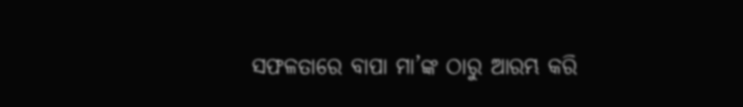ସଫଳତାରେ ବାପା ମା’ଙ୍କ ଠାରୁ ଆରମ୍ଭ କରି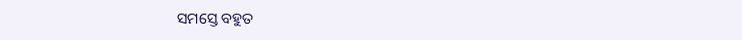ସମସ୍ତେ ବହୁତ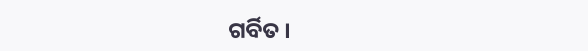ଗର୍ବିତ ।